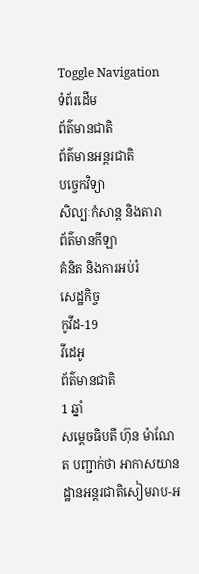Toggle Navigation
ទំព័រដើម
ព័ត៌មានជាតិ
ព័ត៌មានអន្តរជាតិ
បច្ចេកវិទ្យា
សិល្បៈកំសាន្ត និងតារា
ព័ត៌មានកីឡា
គំនិត និងការអប់រំ
សេដ្ឋកិច្ច
កូវីដ-19
វីដេអូ
ព័ត៌មានជាតិ
1 ឆ្នាំ
សម្ដេចធិបតី ហ៊ុន ម៉ាណែត បញ្ជាក់ថា អាកាសយានដ្ឋានអន្តរជាតិសៀមរាប-អ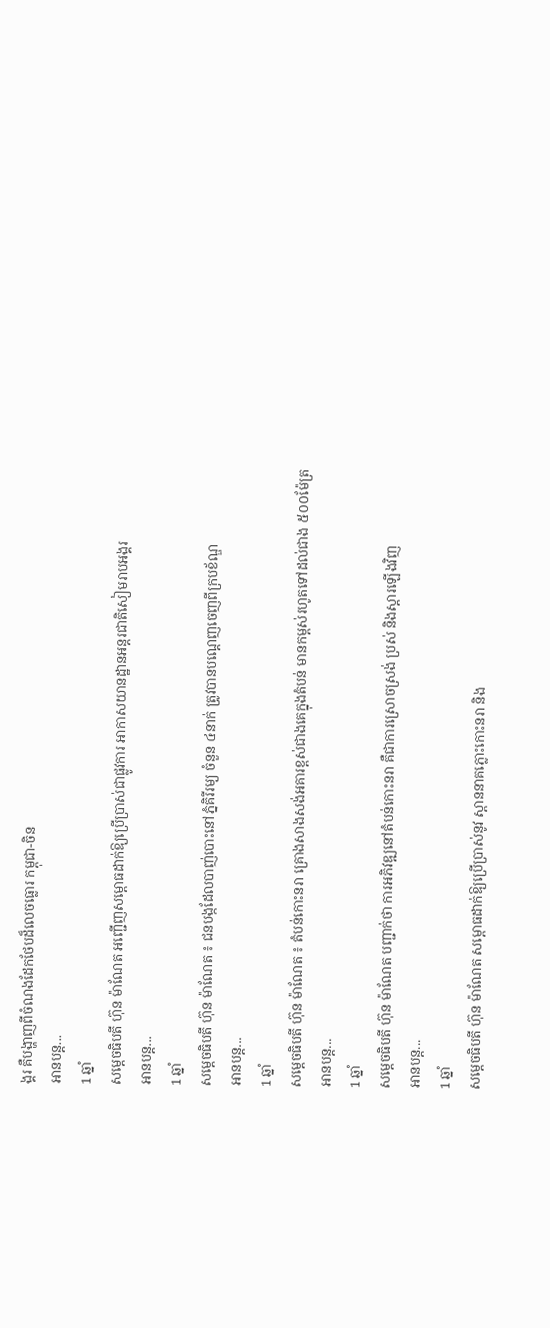ង្គរ គឺបង្ហាញពីចំណងដែកថែបដ៏លេចធ្លោរ កម្ពុជា-ចិន
អានបន្ត...
1 ឆ្នាំ
សម្តេចធិបតី ហ៊ុន ម៉ាណែត អញ្ជើញសម្ពោធដាក់ឱ្យប្រើប្រាស់ជាផ្លូវការ អាកាសយានដ្ឋានអន្តរជាតិសៀមរាបអង្គរ
អានបន្ត...
1 ឆ្នាំ
សម្ដេចធិបតី ហ៊ុន ម៉ាណែត ៖ ជនបង្កដែលបាញ់បោះនៅភ្នំគិរីរម្យ ចំនួន ៤នាក់ ត្រូវបានបណ្ដេញចេញពីក្របខ័ណ្ឌ
អានបន្ត...
1 ឆ្នាំ
សម្តេចធិបតី ហ៊ុន ម៉ាណែត ៖ តំបន់កោះនរា គ្រោងសាងសង់អគារខ្ពស់ជាងគេក្នុងតំបន់ មានកម្ពស់រហូតទៅដល់ជាង ៥០០ម៉ែត្រ
អានបន្ត...
1 ឆ្នាំ
សម្តេចធិបតី ហ៊ុន ម៉ាណែត បញ្ជាក់ថា ការអភិវឌ្ឍនៅតំបន់កោះនរា គឺជាការស្រោចស្រង់ ប្រស់ និងស្តារឡើងវិញ
អានបន្ត...
1 ឆ្នាំ
សម្តេចធិបតី ហ៊ុន ម៉ាណែត សម្ពោធដាក់ឱ្យប្រើប្រាស់នូវ ស្ពាននាគភ្លោះកោះនរា និង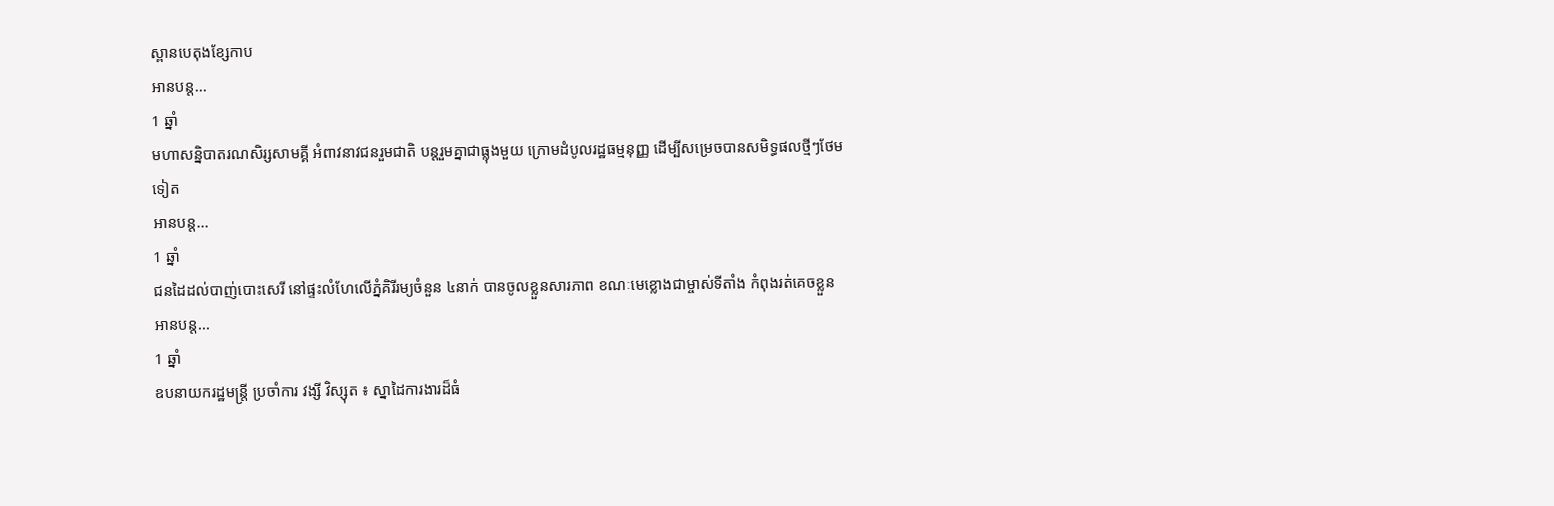ស្ពានបេតុងខ្សែកាប
អានបន្ត...
1 ឆ្នាំ
មហាសន្និបាតរណសិរ្សសាមគ្គី អំពាវនាវជនរួមជាតិ បន្ដរួមគ្នាជាធ្លុងមួយ ក្រោមដំបូលរដ្ឋធម្មនុញ្ញ ដើម្បីសម្រេចបានសមិទ្ធផលថ្មីៗថែមទៀត
អានបន្ត...
1 ឆ្នាំ
ជនដៃដល់បាញ់បោះសេរី នៅផ្ទះលំហែលើភ្នំគិរីរម្យចំនួន ៤នាក់ បានចូលខ្លួនសារភាព ខណៈមេខ្លោងជាម្ចាស់ទីតាំង កំពុងរត់គេចខ្លួន
អានបន្ត...
1 ឆ្នាំ
ឧបនាយករដ្ឋមន្ត្រី ប្រចាំការ វង្សី វិស្សុត ៖ ស្នាដៃការងារដ៏ធំ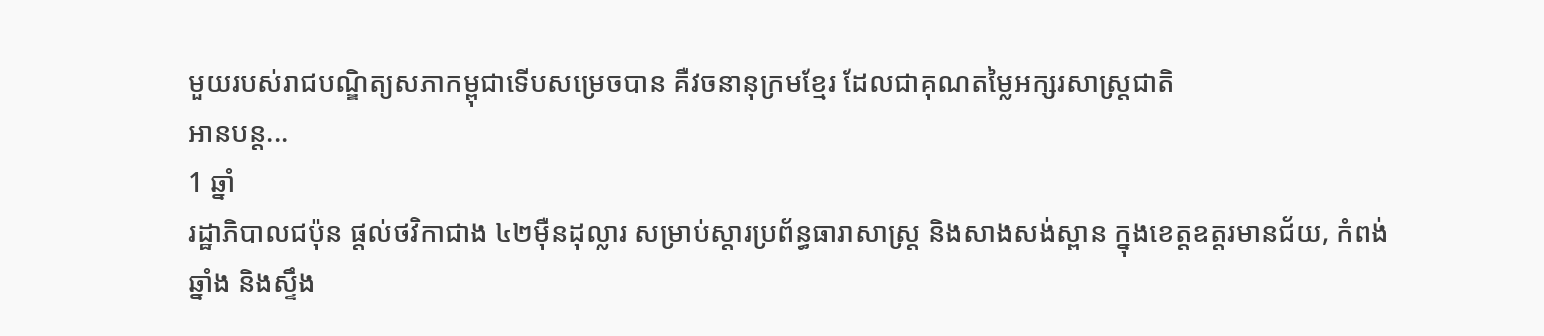មួយរបស់រាជបណ្ឌិត្យសភាកម្ពុជាទើបសម្រេចបាន គឺវចនានុក្រមខ្មែរ ដែលជាគុណតម្លៃអក្សរសាស្រ្តជាតិ
អានបន្ត...
1 ឆ្នាំ
រដ្ឋាភិបាលជប៉ុន ផ្តល់ថវិកាជាង ៤២ម៉ឺនដុល្លារ សម្រាប់ស្ដារប្រព័ន្ធធារាសាស្ត្រ និងសាងសង់ស្ពាន ក្នុងខេត្តឧត្តរមានជ័យ, កំពង់ឆ្នាំង និងស្ទឹង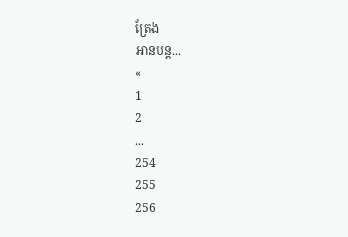ត្រែង
អានបន្ត...
«
1
2
...
254
255
256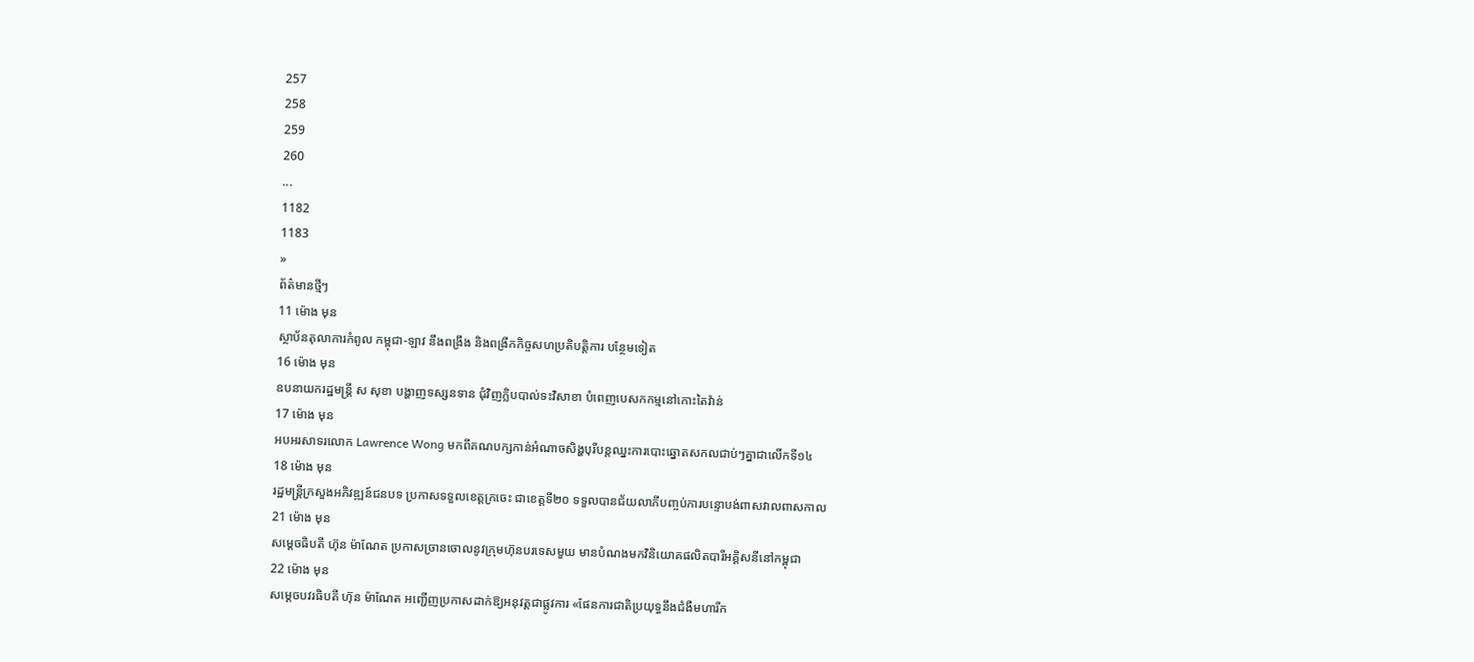257
258
259
260
...
1182
1183
»
ព័ត៌មានថ្មីៗ
11 ម៉ោង មុន
ស្ថាប័នតុលាការកំពូល កម្ពុជា-ឡាវ នឹងពង្រឹង និងពង្រីកកិច្ចសហប្រតិបត្តិការ បន្ថែមទៀត
16 ម៉ោង មុន
ឧបនាយករដ្ឋមន្ដ្រី ស សុខា បង្ហាញទស្សនទាន ជុំវិញក្លិបបាល់ទះវិសាខា បំពេញបេសកកម្មនៅកោះតៃវ៉ាន់
17 ម៉ោង មុន
អបអរសាទរលោក Lawrence Wong មកពីគណបក្សកាន់អំណាចសិង្ហបុរីបន្តឈ្នះការបោះឆ្នោតសកលជាប់ៗគ្នាជាលើកទី១៤
18 ម៉ោង មុន
រដ្ឋមន្ត្រីក្រសួងអភិវឌ្ឍន៍ជនបទ ប្រកាសទទួលខេត្តក្រចេះ ជាខេត្តទី២០ ទទួលបានជ័យលាភីបញ្ចប់ការបន្ទោបង់ពាសវាលពាសកាល
21 ម៉ោង មុន
សម្តេចធិបតី ហ៊ុន ម៉ាណែត ប្រកាសច្រានចោលនូវក្រុមហ៊ុនបរទេសមួយ មានបំណងមកវិនិយោគផលិតបារីអគ្គិសនីនៅកម្ពុជា
22 ម៉ោង មុន
សម្តេចបវរធិបតី ហ៊ុន ម៉ាណែត អញ្ជើញប្រកាសដាក់ឱ្យអនុវត្តជាផ្លូវការ «ផែនការជាតិប្រយុទ្ធនឹងជំងឺមហារីក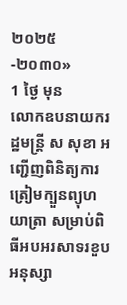២០២៥-២០៣០»
1 ថ្ងៃ មុន
លោកឧបនាយករដ្ឋមន្ត្រី ស សុខា អញ្ជើញពិនិត្យការត្រៀមក្បួនព្យុហយាត្រា សម្រាប់ពិធីអបអរសាទរខួបអនុស្សា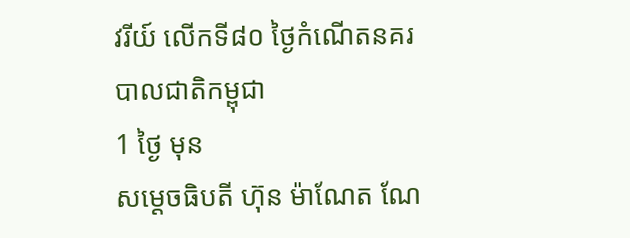វរីយ៍ លើកទី៨០ ថ្ងៃកំណើតនគរបាលជាតិកម្ពុជា
1 ថ្ងៃ មុន
សម្ដេចធិបតី ហ៊ុន ម៉ាណែត ណែ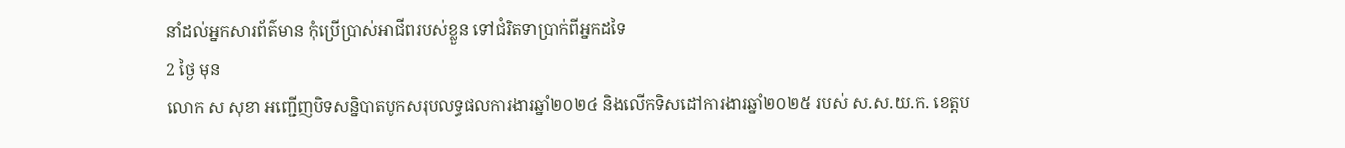នាំដល់អ្នកសារព័ត៌មាន កុំប្រើប្រាស់អាជីពរបស់ខ្លួន ទៅជំរិតទាប្រាក់ពីអ្នកដទៃ
2 ថ្ងៃ មុន
លោក ស សុខា អញ្ជើញបិទសន្និបាតបូកសរុបលទ្ធផលការងារឆ្នាំ២០២៤ និងលើកទិសដៅការងារឆ្នាំ២០២៥ របស់ ស.ស.យ.ក. ខេត្តប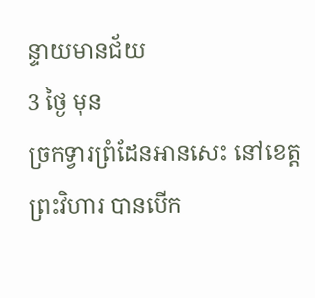ន្ទាយមានជ័យ
3 ថ្ងៃ មុន
ច្រកទ្វារព្រំដែនអានសេះ នៅខេត្តព្រះវិហារ បានបើក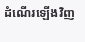ដំណើរឡើងវិញ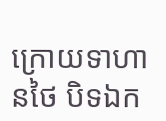ក្រោយទាហានថៃ បិទឯក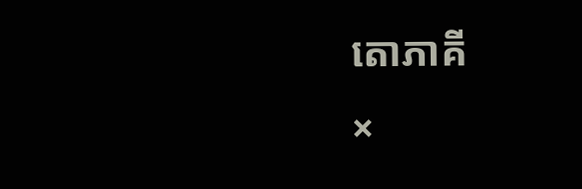តោភាគី
×